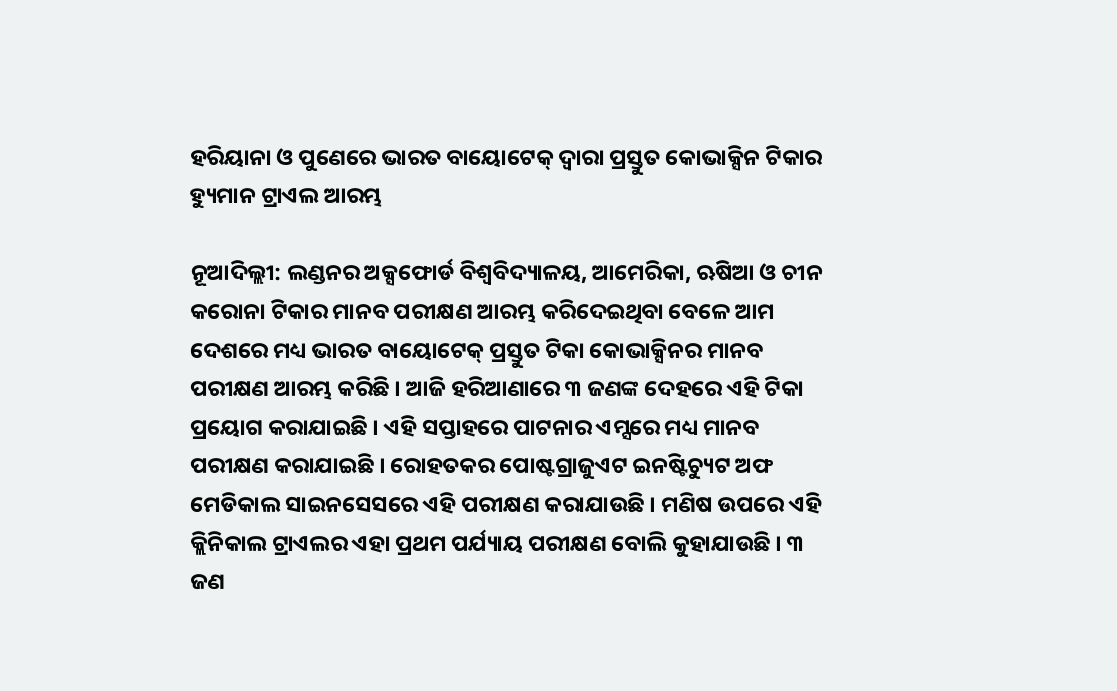ହରିୟାନା ଓ ପୁଣେରେ ଭାରତ ବାୟୋଟେକ୍ ଦ୍ୱାରା ପ୍ରସ୍ତୁତ କୋଭାକ୍ସିନ ଟିକାର ହ୍ୟୁମାନ ଟ୍ରାଏଲ ଆରମ୍ଭ

ନୂଆଦିଲ୍ଲୀ: ଲଣ୍ଡନର ଅକ୍ସଫୋର୍ଡ ବିଶ୍ୱବିଦ୍ୟାଳୟ, ଆମେରିକା, ଋଷିଆ ଓ ଚୀନ କରୋନା ଟିକାର ମାନବ ପରୀକ୍ଷଣ ଆରମ୍ଭ କରିଦେଇଥିବା ବେଳେ ଆମ ଦେଶରେ ମଧ୍ୟ ଭାରତ ବାୟୋଟେକ୍ ପ୍ରସ୍ତୁତ ଟିକା କୋଭାକ୍ସିନର ମାନବ ପରୀକ୍ଷଣ ଆରମ୍ଭ କରିଛି । ଆଜି ହରିଆଣାରେ ୩ ଜଣଙ୍କ ଦେହରେ ଏହି ଟିକା ପ୍ରୟୋଗ କରାଯାଇଛି । ଏହି ସପ୍ତାହରେ ପାଟନାର ଏମ୍ସରେ ମଧ୍ୟ ମାନବ ପରୀକ୍ଷଣ କରାଯାଇଛି । ରୋହତକର ପୋଷ୍ଟଗ୍ରାଜୁଏଟ ଇନଷ୍ଟିଚ୍ୟୁଟ ଅଫ ମେଡିକାଲ ସାଇନସେସରେ ଏହି ପରୀକ୍ଷଣ କରାଯାଉଛି । ମଣିଷ ଉପରେ ଏହି କ୍ଲିନିକାଲ ଟ୍ରାଏଲର ଏହା ପ୍ରଥମ ପର୍ଯ୍ୟାୟ ପରୀକ୍ଷଣ ବୋଲି କୁହାଯାଉଛି । ୩ ଜଣ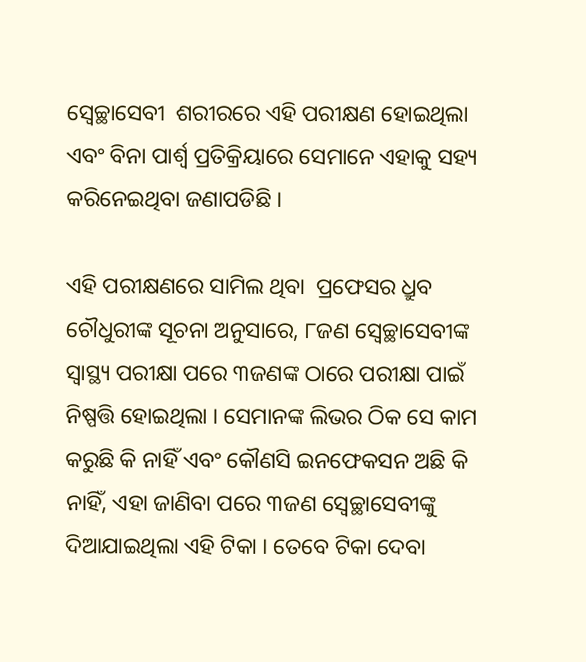ସ୍ବେଚ୍ଛାସେବୀ  ଶରୀରରେ ଏହି ପରୀକ୍ଷଣ ହୋଇଥିଲା ଏବଂ ବିନା ପାର୍ଶ୍ୱ ପ୍ରତିକ୍ରିୟାରେ ସେମାନେ ଏହାକୁ ସହ୍ୟ କରିନେଇଥିବା ଜଣାପଡିଛି ।

ଏହି ପରୀକ୍ଷଣରେ ସାମିଲ ଥିବା  ପ୍ରଫେସର ଧ୍ରୁବ ଚୌଧୁରୀଙ୍କ ସୂଚନା ଅନୁସାରେ, ୮ଜଣ ସ୍ବେଚ୍ଛାସେବୀଙ୍କ  ସ୍ୱାସ୍ଥ୍ୟ ପରୀକ୍ଷା ପରେ ୩ଜଣଙ୍କ ଠାରେ ପରୀକ୍ଷା ପାଇଁ ନିଷ୍ପତ୍ତି ହୋଇଥିଲା । ସେମାନଙ୍କ ଲିଭର ଠିକ ସେ କାମ କରୁଛି କି ନାହିଁ ଏବଂ କୌଣସି ଇନଫେକସନ ଅଛି କି ନାହିଁ, ଏହା ଜାଣିବା ପରେ ୩ଜଣ ସ୍ବେଚ୍ଛାସେବୀଙ୍କୁ ଦିଆଯାଇଥିଲା ଏହି ଟିକା । ତେବେ ଟିକା ଦେବା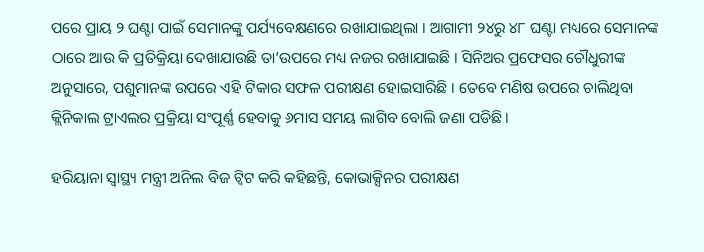ପରେ ପ୍ରାୟ ୨ ଘଣ୍ଟା ପାଇଁ ସେମାନଙ୍କୁ ପର୍ଯ୍ୟବେକ୍ଷଣରେ ରଖାଯାଇଥିଲା । ଆଗାମୀ ୨୪ରୁ ୪୮ ଘଣ୍ଟା ମଧ୍ୟରେ ସେମାନଙ୍କ ଠାରେ ଆଉ କି ପ୍ରତିକ୍ରିୟା ଦେଖାଯାଉଛି ତା’ଉପରେ ମଧ୍ୟ ନଜର ରଖାଯାଇଛି । ସିନିଅର ପ୍ରଫେସର ଚୌଧୁରୀଙ୍କ ଅନୁସାରେ, ପଶୁମାନଙ୍କ ଉପରେ ଏହି ଟିକାର ସଫଳ ପରୀକ୍ଷଣ ହୋଇସାରିଛି । ତେବେ ମଣିଷ ଉପରେ ଚାଲିଥିବା କ୍ଲିନିକାଲ ଟ୍ରାଏଲର ପ୍ରକ୍ରିୟା ସଂପୂର୍ଣ୍ଣ ହେବାକୁ ୬ମାସ ସମୟ ଲାଗିବ ବୋଲି ଜଣା ପଡିଛି ।

ହରିୟାନା ସ୍ୱାସ୍ଥ୍ୟ ମନ୍ତ୍ରୀ ଅନିଲ ବିଜ ଟ୍ୱିଟ କରି କହିଛନ୍ତି, କୋଭାକ୍ସିନର ପରୀକ୍ଷଣ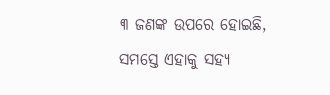୩ ଜଣଙ୍କ ଉପରେ ହୋଇଛି, ସମସ୍ତେ ଏହାକୁ ସହ୍ୟ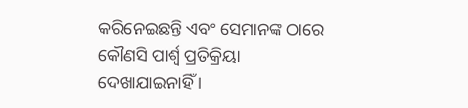କରିନେଇଛନ୍ତି ଏବଂ ସେମାନଙ୍କ ଠାରେ କୌଣସି ପାର୍ଶ୍ୱ ପ୍ରତିକ୍ରିୟା ଦେଖାଯାଇନାହିଁ ।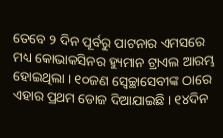ତେବେ ୨ ଦିନ ପୂର୍ବରୁ ପାଟନାର ଏମସରେ ମଧ୍ୟ କୋଭାକସିନର ହ୍ୟୁମାନ ଟ୍ରାଏଲ ଆରମ୍ଭ ହୋଇଥିଲା । ୧୦ଜଣ ସ୍ବେଚ୍ଛାସେବୀଙ୍କ ଠାରେ ଏହାର ପ୍ରଥମ ଡୋଜ ଦିଆଯାଇଛି । ୧୪ଦିନ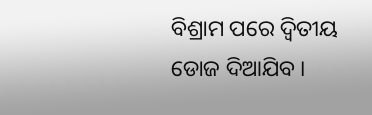ବିଶ୍ରାମ ପରେ ଦ୍ୱିତୀୟ ଡୋଜ ଦିଆଯିବ ।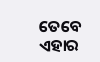ତେବେ ଏହାର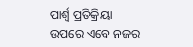ପାର୍ଶ୍ୱ ପ୍ରତିକ୍ରିୟା ଉପରେ ଏବେ ନଜର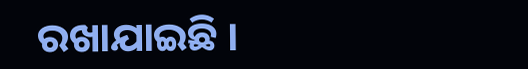ରଖାଯାଇଛି ।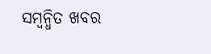ସମ୍ବନ୍ଧିତ ଖବର